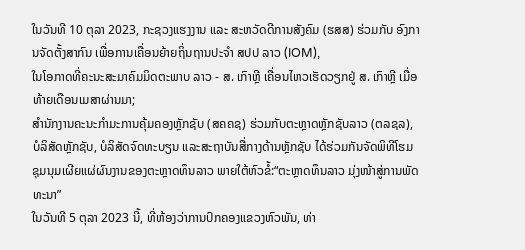ໃນວັນທີ 10 ຕຸລາ 2023, ກະຊວງແຮງງານ ແລະ ສະຫວັດດີການສັງຄົມ (ຮສສ) ຮ່ວມກັບ ອົງການຈັດຕັ້ງສາກົນ ເພື່ອການເຄື່ອນຍ້າຍຖິ່ນຖານປະຈຳ ສປປ ລາວ (IOM),
ໃນໂອກາດທີ່ຄະນະສະມາຄົມມິດຕະພາບ ລາວ - ສ. ເກົາຫຼີ ເຄື່ອນໄຫວເຮັດວຽກຢູ່ ສ. ເກົາຫຼີ ເມື່ອທ້າຍເດືອນເມສາຜ່ານມາ;
ສໍານັກງານຄະນະກໍາມະການຄຸ້ມຄອງຫຼັກຊັບ (ສຄຄຊ) ຮ່ວມກັບຕະຫຼາດຫຼັກຊັບລາວ (ຕລຊລ), ບໍລິສັດຫຼັກຊັບ, ບໍລິສັດຈົດທະບຽນ ແລະສະຖາບັນສື່ກາງດ້ານຫຼັກຊັບ ໄດ້ຮ່ວມກັນຈັດພິທີໂຮມຊຸມນຸມເຜີຍແຜ່ຜົນງານຂອງຕະຫຼາດທຶນລາວ ພາຍໃຕ້ຫົວຂໍ້:“ຕະຫຼາດທຶນລາວ ມຸ່ງໜ້າສູ່ການພັດທະນາ”
ໃນວັນທີ 5 ຕຸລາ 2023 ນີ້, ທີ່ຫ້ອງວ່າການປົກຄອງແຂວງຫົວພັນ, ທ່າ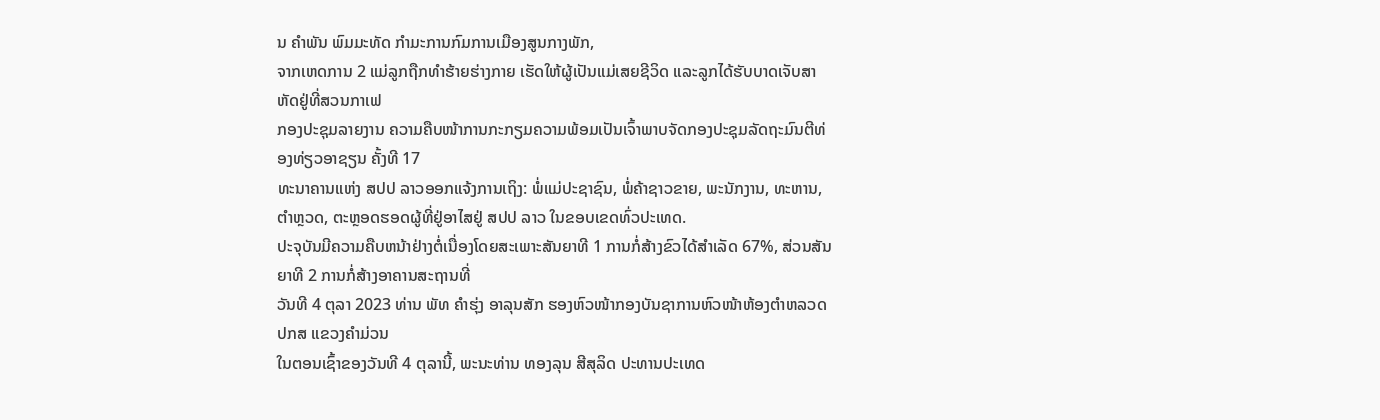ນ ຄໍາພັນ ພົມມະທັດ ກໍາມະການກົມການເມືອງສູນກາງພັກ,
ຈາກເຫດການ 2 ແມ່ລູກຖືກທຳຮ້າຍຮ່າງກາຍ ເຮັດໃຫ້ຜູ້ເປັນແມ່ເສຍຊີວິດ ແລະລູກໄດ້ຮັບບາດເຈັບສາຫັດຢູ່ທີ່ສວນກາເຟ
ກອງປະຊຸມລາຍງານ ຄວາມຄືບໜ້າການກະກຽມຄວາມພ້ອມເປັນເຈົ້າພາບຈັດກອງປະຊຸມລັດຖະມົນຕີທ່ອງທ່ຽວອາຊຽນ ຄັ້ງທີ 17
ທະນາຄານແຫ່ງ ສປປ ລາວອອກແຈ້ງການເຖິງ: ພໍ່ແມ່ປະຊາຊົນ, ພໍ່ຄ້າຊາວຂາຍ, ພະນັກງານ, ທະຫານ, ຕຳຫຼວດ, ຕະຫຼອດຮອດຜູ້ທີ່ຢູ່ອາໄສຢູ່ ສປປ ລາວ ໃນຂອບເຂດທົ່ວປະເທດ.
ປະຈຸບັນມີຄວາມຄືບຫນ້າຢ່າງຕໍ່ເນື່ອງໂດຍສະເພາະສັນຍາທີ 1 ການກໍ່ສ້າງຂົວໄດ້ສຳເລັດ 67%, ສ່ວນສັນຍາທີ 2 ການກໍ່ສ້າງອາຄານສະຖານທີ່
ວັນທີ 4 ຕຸລາ 2023 ທ່ານ ພັທ ຄໍາຮຸ່ງ ອາລຸນສັກ ຮອງຫົວໜ້າກອງບັນຊາການຫົວໜ້າຫ້ອງຕໍາຫລວດ ປກສ ແຂວງຄໍາມ່ວນ
ໃນຕອນເຊົ້າຂອງວັນທີ 4 ຕຸລານີ້, ພະນະທ່ານ ທອງລຸນ ສີສຸລິດ ປະທານປະເທດ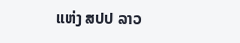ແຫ່ງ ສປປ ລາວ